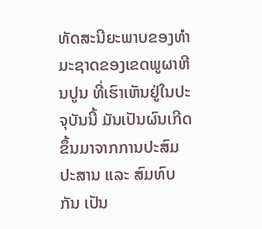ທັດສະນີຍະພາບຂອງທຳມະຊາດຂອງເຂດພູຜາຫີນປູນ ທີ່ເຮົາເຫັນຢູ່ໃນປະຈຸບັນນີ້ ມັນເປັນຜົນເກີດຂຶ້ນມາຈາກການປະສົມປະສານ ແລະ ສົມທົບກັນ ເປັນ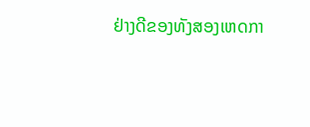ຢ່າງດີຂອງທັງສອງເຫດກາ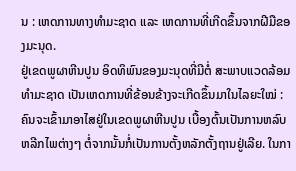ນ : ເຫດການທາງທຳມະຊາດ ແລະ ເຫດການທີ່ເກີດຂຶ້ນຈາກຝີມືຂອງມະນຸດ.
ຢູ່ເຂດພູຜາຫີນປູນ ອິດທິພົນຂອງມະນຸດທີ່ມີຕໍ່ ສະພາບແວດລ້ອມທຳມະຊາດ ເປັນເຫດການທີ່ຂ້ອນຂ້າງຈະເກີດຂຶ້ນມາໃນໄລຍະໃໝ່ : ຄົນຈະເຂົ້າມາອາໄສຢູ່ໃນເຂດພູຜາຫີນປູນ ເບື້ອງຕົ້ນເປັນການຫລົບຫລີກໄພຕ່າງໆ ຕໍ່ຈາກນັ້ນກໍ່ເປັນການຕັ້ງຫລັກຕັ້ງຖານຢູ່ເລີຍ. ໃນກາ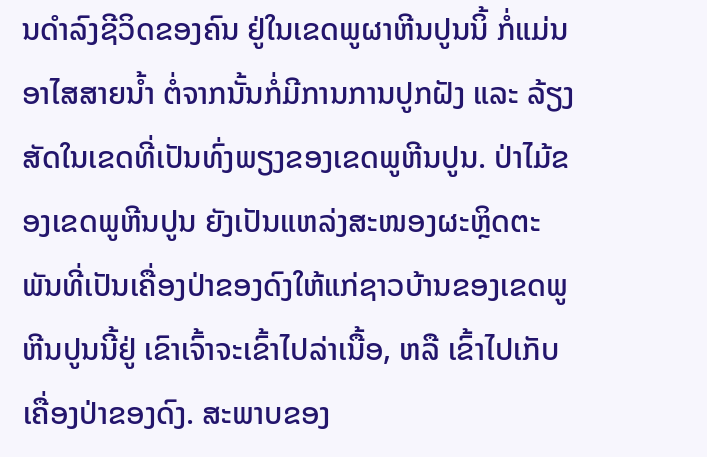ນດຳລົງຊີວິດຂອງຄົນ ຢູ່ໃນເຂດພູຜາຫີນປູນນິ້ ກໍ່ແມ່ນອາໄສສາຍນໍ້າ ຕໍ່ຈາກນັ້ນກໍ່ມີການການປູກຝັງ ແລະ ລ້ຽງສັດໃນເຂດທີ່ເປັນທົ່ງພຽງຂອງເຂດພູຫີນປູນ. ປ່າໄມ້ຂອງເຂດພູຫີນປູນ ຍັງເປັນແຫລ່ງສະໜອງຜະຫຼິດຕະພັນທີ່ເປັນເຄື່ອງປ່າຂອງດົງໃຫ້ແກ່ຊາວບ້ານຂອງເຂດພູຫີນປູນນີ້ຢູ່ ເຂົາເຈົ້າຈະເຂົ້າໄປລ່າເນື້ອ, ຫລື ເຂົ້າໄປເກັບເຄື່ອງປ່າຂອງດົງ. ສະພາບຂອງ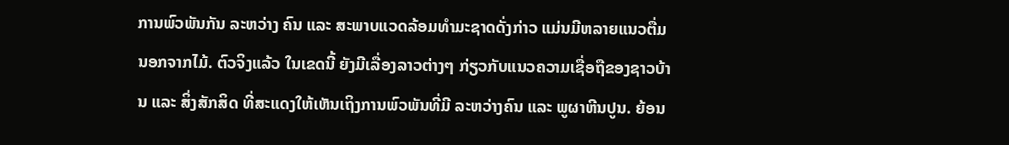ການພົວພັນກັນ ລະຫວ່າງ ຄົນ ແລະ ສະພາບແວດລ້ອມທຳມະຊາດດັ່ງກ່າວ ແມ່ນມີຫລາຍແນວຕື່ມ ນອກຈາກໄມ້. ຕົວຈິງແລ້ວ ໃນເຂດນີ້ ຍັງມີເລື່ອງລາວຕ່າງໆ ກ່ຽວກັບແນວຄວາມເຊື່ອຖືຂອງຊາວບ້ານ ແລະ ສິ່ງສັກສິດ ທີ່ສະແດງໃຫ້ເຫັນເຖິງການພົວພັນທີ່ມີ ລະຫວ່າງຄົນ ແລະ ພູຜາຫີນປູນ. ຍ້ອນ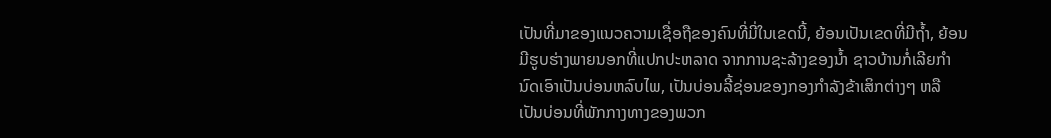ເປັນທີ່ມາຂອງແນວຄວາມເຊື່ອຖືຂອງຄົນທີ່ມີ່ໃນເຂດນີ້, ຍ້ອນເປັນເຂດທີ່ມີຖໍ້າ, ຍ້ອນມີຮູບຮ່າງພາຍນອກທີ່ແປກປະຫລາດ ຈາກການຊະລ້າງຂອງນໍ້າ ຊາວບ້ານກໍ່ເລີຍກຳນົດເອົາເປັນບ່ອນຫລົບໄພ, ເປັນບ່ອນລີ້ຊ່ອນຂອງກອງກຳລັງຂ້າເສິກຕ່າງໆ ຫລື ເປັນບ່ອນທີ່ພັກກາງທາງຂອງພວກ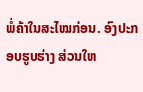ພໍ່ຄ້າໃນສະໄໝກ່ອນ. ອົງປະກອບຮູບຮ່າງ ສ່ວນໃຫ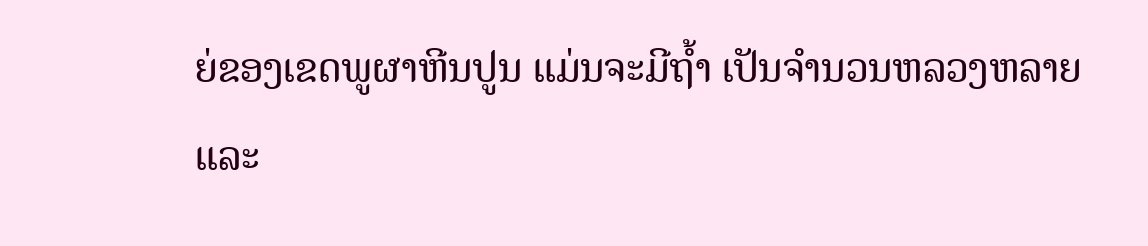ຍ່ຂອງເຂດພູຜາຫີນປູນ ແມ່ນຈະມີຖໍ້າ ເປັນຈຳນວນຫລວງຫລາຍ ແລະ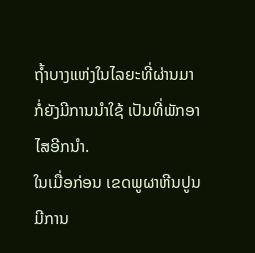ຖໍ້າບາງແຫ່ງໃນໄລຍະທີ່ຜ່ານມາ ກໍ່ຍັງມີການນຳໃຊ້ ເປັນທີ່ພັກອາໄສອີກນຳ.
ໃນເມື່ອກ່ອນ ເຂດພູຜາຫີນປູນມີການ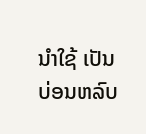ນຳໃຊ້ ເປັນບ່ອນຫລົບ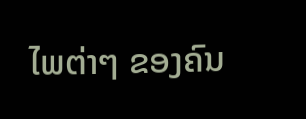ໄພຕ່າໆ ຂອງຄົນ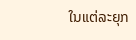ໃນແຕ່ລະຍຸກ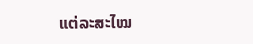ແຕ່ລະສະໄໝ